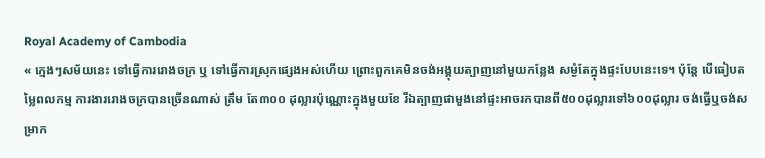Royal Academy of Cambodia
« ក្មេងៗសម័យនេះ ទៅធ្វើការរោងចក្រ ឬ ទៅធ្វើការស្រុកផ្សេងអស់ហើយ ព្រោះពួកគេមិនចង់អង្គុយត្បាញនៅមួយកន្លែង សម្ងំតែក្នុងផ្ទះបែបនេះទេ។ ប៉ុន្តែ បើធៀបតម្លៃពលកម្ម ការងាររោងចក្របានច្រើនណាស់ ត្រឹម តែ៣០០ ដុល្លារប៉ុណ្ណោះក្នុងមួយខែ រីឯត្បាញផាមួងនៅផ្ទះអាចរកបានពី៥០០ដុល្លារទៅ៦០០ដុល្លារ ចង់ធ្វើឬចង់សម្រាក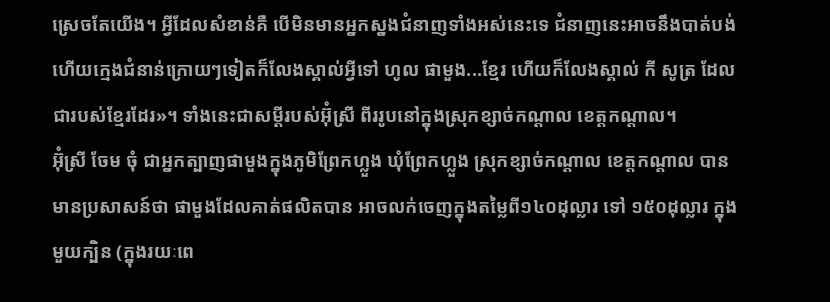ស្រេចតែយើង។ អ្វីដែលសំខាន់គឺ បើមិនមានអ្នកស្នងជំនាញទាំងអស់នេះទេ ជំនាញនេះអាចនឹងបាត់បង់ ហើយក្មេងជំនាន់ក្រោយៗទៀតក៏លែងស្គាល់អ្វីទៅ ហូល ផាមួង...ខ្មែរ ហើយក៏លែងស្គាល់ កី សូត្រ ដែលជារបស់ខ្មែរដែរ»។ ទាំងនេះជាសម្តីរបស់អ៊ុំស្រី ពីររូបនៅក្នុងស្រុកខ្សាច់កណ្តាល ខេត្តកណ្តាល។
អ៊ុំស្រី ចែម ចុំ ជាអ្នកត្បាញផាមួងក្នុងភូមិព្រែកហ្លួង ឃុំព្រែកហ្លួង ស្រុកខ្សាច់កណ្តាល ខេត្តកណ្តាល បានមានប្រសាសន៍ថា ផាមួងដែលគាត់ផលិតបាន អាចលក់ចេញក្នុងតម្លៃពី១៤០ដុល្លារ ទៅ ១៥០ដុល្លារ ក្នុងមួយក្បិន (ក្នុងរយៈពេ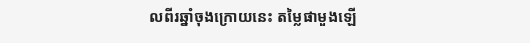លពីរឆ្នាំចុងក្រោយនេះ តម្លៃផាមួងឡើ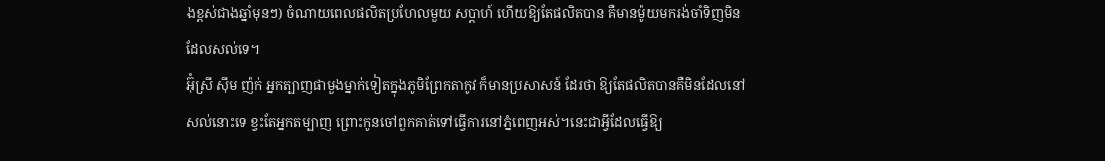ងខ្ពស់ជាងឆ្នាំមុនៗ) ចំណាយពេលផលិតប្រហែលមួយ សប្តាហ៍ ហើយឱ្យតែផលិតបាន គឺមានម៉ូយមករង់ចាំទិញមិនដែលសល់ទេ។
អ៊ុំស្រី ស៊ីម ញ៉ក់ អ្នកត្បាញផាមួងម្នាក់ទៀតក្នុងភូមិព្រែកតាកូវ ក៏មានប្រសាសន៍ ដែរថា ឱ្យតែផលិតបានគឺមិនដែលនៅសល់នោះទេ ខ្វះតែអ្នកតម្បាញ ព្រោះកូនចៅពួកគាត់ទៅធ្វើការនៅភ្នំពេញអស់។នេះជាអ្វីដែលធ្វើឱ្យ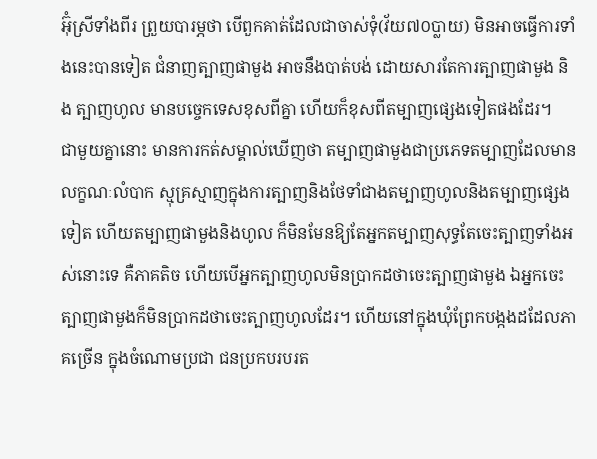អ៊ុំស្រីទាំងពីរ ព្រួយបារម្ភថា បើពួកគាត់ដែលជាចាស់ទុំ(វ័យ៧០ប្លាយ) មិនអាចធ្វើការទាំងនេះបានទៀត ជំនាញត្បាញផាមួង អាចនឹងបាត់បង់ ដោយសារតែការត្បាញផាមួង និង ត្បាញហូល មានបច្ចេកទេសខុសពីគ្នា ហើយក៏ខុសពីតម្បាញផ្សេងទៀតផងដែរ។
ជាមួយគ្នានោះ មានការកត់សម្គាល់ឃើញថា តម្បាញផាមួងជាប្រភេទតម្បាញដែលមានលក្ខណៈលំបាក ស្មុគ្រស្មាញក្នុងការត្បាញនិងថែទាំជាងតម្បាញហូលនិងតម្បាញផ្សេងទៀត ហើយតម្បាញផាមួងនិងហូល ក៏មិនមែនឱ្យតែអ្នកតម្បាញសុទ្ធតែចេះត្បាញទាំងអស់នោះទេ គឺភាគតិច ហើយបើអ្នកត្បាញហូលមិនប្រាកដថាចេះត្បាញផាមួង ឯអ្នកចេះត្បាញផាមួងក៏មិនប្រាកដថាចេះត្បាញហូលដែរ។ ហើយនៅក្នុងឃុំព្រែកបង្កងដដែលភាគច្រើន ក្នុងចំណោមប្រជា ជនប្រកបរបរត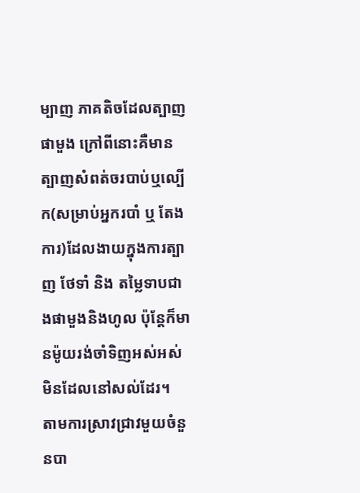ម្បាញ ភាគតិចដែលត្បាញផាមួង ក្រៅពីនោះគឺមានត្បាញសំពត់ចរបាប់ឬល្បើក(សម្រាប់អ្នករបាំ ឬ តែងការ)ដែលងាយក្នុងការត្បាញ ថែទាំ និង តម្លៃទាបជាងផាមួងនិងហូល ប៉ុន្តែក៏មានម៉ូយរង់ចាំទិញអស់អស់មិនដែលនៅសល់ដែរ។
តាមការស្រាវជ្រាវមួយចំនួនបា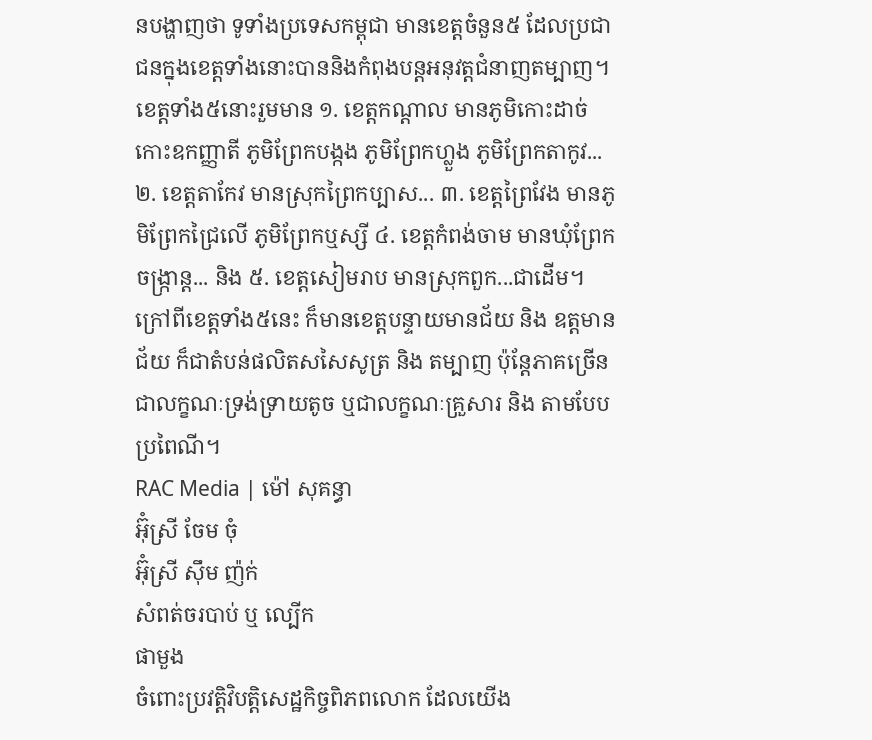នបង្ហាញថា ទូទាំងប្រទេសកម្ពុជា មានខេត្តចំនួន៥ ដែលប្រជាជនក្នុងខេត្តទាំងនោះបាននិងកំពុងបន្តអនុវត្តជំនាញតម្បាញ។ ខេត្តទាំង៥នោះរួមមាន ១. ខេត្តកណ្តាល មានភូមិកោះដាច់ កោះឧកញ្ញាតី ភូមិព្រែកបង្កង ភូមិព្រែកហ្លួង ភូមិព្រែកតាកូវ... ២. ខេត្តតាកែវ មានស្រុកព្រៃកប្បាស... ៣. ខេត្តព្រៃវែង មានភូមិព្រែកជ្រៃលើ ភូមិព្រែកឬស្សី ៤. ខេត្តកំពង់ចាម មានឃុំព្រែកចង្ក្រាន្ត... និង ៥. ខេត្តសៀមរាប មានស្រុកពួក...ជាដើម។ ក្រៅពីខេត្តទាំង៥នេះ ក៏មានខេត្តបន្ទាយមានជ័យ និង ឧត្តមានជ័យ ក៏ជាតំបន់ផលិតសសៃសូត្រ និង តម្បាញ ប៉ុន្តែភាគច្រើនជាលក្ខណៈទ្រង់ទ្រាយតូច ឬជាលក្ខណៈគ្រួសារ និង តាមបែបប្រពៃណី។
RAC Media | ម៉ៅ សុគន្ធា
អ៊ុំស្រី ចែម ចុំ
អ៊ុំស្រី ស៊ឹម ញ៉ក់
សំពត់ចរបាប់ ឬ ល្បើក
ផាមួង
ចំពោះប្រវត្តិវិបត្តិសេដ្ឋកិច្ចពិភពលោក ដែលយើង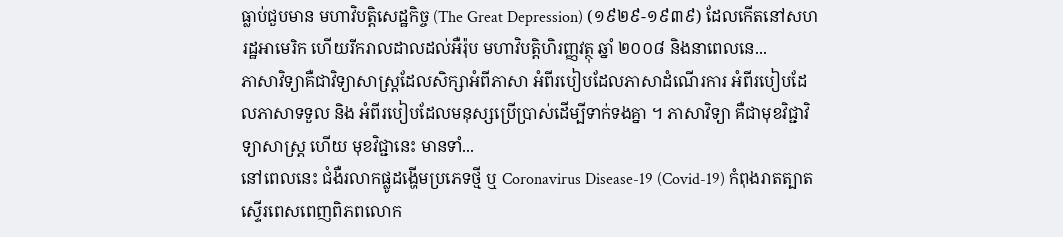ធ្លាប់ជួបមាន មហាវិបត្តិសេដ្ឋកិច្ច (The Great Depression) (១៩២៩-១៩៣៩) ដែលកើតនៅសហរដ្ឋអាមេរិក ហើយរីករាលដាលដល់អឺរ៉ុប មហាវិបត្តិហិរញ្ញវត្ថុ ឆ្នាំ ២០០៨ និងនាពេលនេ...
ភាសាវិទ្យាគឺជាវិទ្យាសាស្ត្រដែលសិក្សាអំពីភាសា អំពីរបៀបដែលភាសាដំណើរការ អំពីរបៀបដែលភាសាទទួល និង អំពីរបៀបដែលមនុស្សប្រើប្រាស់ដើម្បីទាក់ទងគ្នា ។ ភាសាវិទ្យា គឺជាមុខវិជ្ជាវិទ្យាសាស្ត្រ ហើយ មុខវិជ្ជានេះ មានទាំ...
នៅពេលនេះ ជំងឺរលាកផ្លូដង្ហើមប្រភេទថ្មី ឬ Coronavirus Disease-19 (Covid-19) កំពុងរាតត្បាតស្ទើរពេសពេញពិភពលោក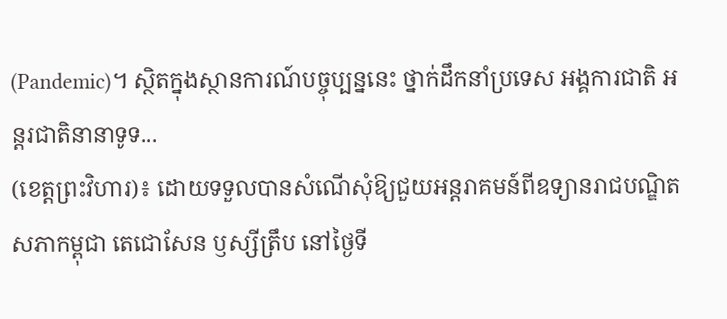(Pandemic)។ ស្ថិតក្នុងស្ថានការណ៍បច្ចុប្បន្ននេះ ថ្នាក់ដឹកនាំប្រទេស អង្គការជាតិ អន្តរជាតិនានាទូទ...
(ខេត្តព្រះវិហារ)៖ ដោយទទួលបានសំណើសុំឱ្យជួយអន្តរាគមន៍ពីឧទ្យានរាជបណ្ឌិតសភាកម្ពុជា តេជោសែន ឫស្សីត្រឹប នៅថ្ងៃទី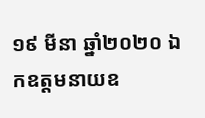១៩ មីនា ឆ្នាំ២០២០ ឯកឧត្តមនាយឧ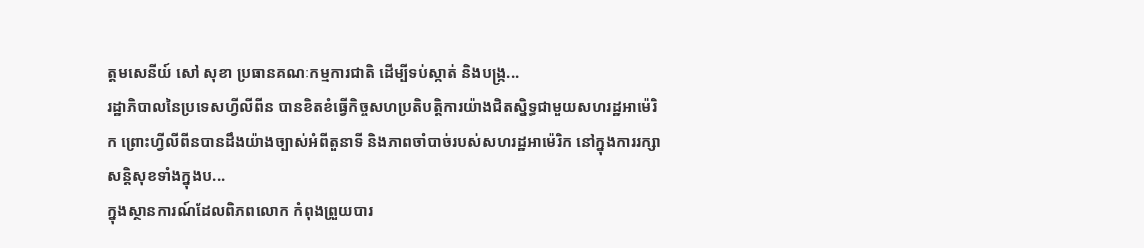ត្តមសេនីយ៍ សៅ សុខា ប្រធានគណៈកម្មការជាតិ ដើម្បីទប់ស្កាត់ និងបង្ក្រ...
រដ្ឋាភិបាលនៃប្រទេសហ្វីលីពីន បានខិតខំធ្វើកិច្ចសហប្រតិបត្តិការយ៉ាងជិតស្និទ្ធជាមួយសហរដ្ឋអាម៉េរិក ព្រោះហ្វីលីពីនបានដឹងយ៉ាងច្បាស់អំពីតួនាទី និងភាពចាំបាច់របស់សហរដ្ឋអាម៉េរិក នៅក្នុងការរក្សាសន្តិសុខទាំងក្នុងប...
ក្នុងស្ថានការណ៍ដែលពិភពលោក កំពុងព្រួយបារ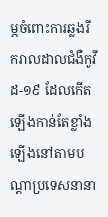ម្ភចំពោះការឆ្លងរីករាលដាលជំងឺកូវីដ-១៩ ដែលកើតឡើងកាន់តែខ្លាំងឡើងនៅតាមបណ្តាប្រទេសនានា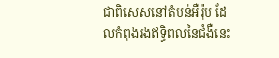ជាពិសេសនៅតំបន់អឺរ៉ុប ដែលកំពុងរងឥទ្ធិពលនៃជំងឺនេះ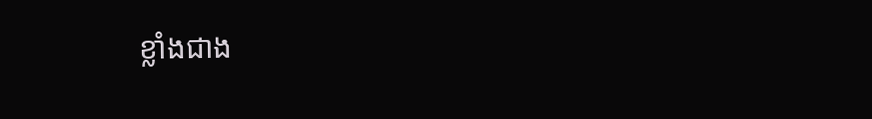ខ្លាំងជាង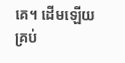គេ។ ដើមឡើយ គ្រប់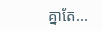គ្នាតែ...